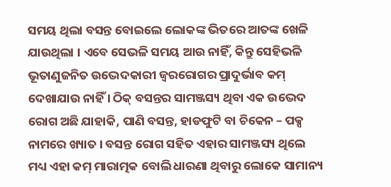ସମୟ ଥିଲା ବସନ୍ତ ବୋଇଲେ ଲୋକଙ୍କ ଭିତରେ ଆତଙ୍କ ଖେଳି ଯାଉଥିଲା । ଏବେ ସେଭଳି ସମୟ ଆଉ ନାହିଁ, କିନ୍ତୁ ସେହିଭଳି ଭୂତାଣୁଜନିତ ଉଦ୍ଭେଦକାରୀ ଜ୍ଵରରୋଗର ପ୍ରାଦୁର୍ଭାବ କମ୍ ଦେଖାଯାଉ ନାହିଁ । ଠିକ୍ ବସନ୍ତର ସାମଞ୍ଜସ୍ୟ ଥିବା ଏକ ଉଦ୍ଭେଦ ରୋଗ ଅଛି ଯାହାକି, ପାଣି ବସନ୍ତ, ହାଡଫୁଟି ବା ଚିକେନ – ପକ୍ସ ନାମରେ ଖ୍ୟାତ । ବସନ୍ତ ରୋଗ ସହିତ ଏହାର ସାମଞ୍ଜସ୍ୟ ଥିଲେ ମଧ୍ୟ ଏହା କମ୍ ମାରାତ୍ମକ ବୋଲି ଧାରଣା ଥିବାରୁ ଲୋକେ ସାମାନ୍ୟ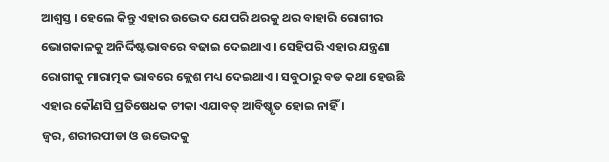ଆଶ୍ଵସ୍ତ । ହେଲେ କିନ୍ତୁ ଏହାର ଉଦ୍ଭେଦ ଯେପରି ଥରକୁ ଥର ବାହାରି ରୋଗୀର ଭୋଗକାଳକୁ ଅନିର୍ଦ୍ଦିଷ୍ଟଭାବରେ ବଢାଇ ଦେଇଥାଏ । ସେହିପରି ଏହାର ଯନ୍ତ୍ରଣା ରୋଗୀକୁ ମାରାତ୍ମକ ଭାବରେ କ୍ଲେଶ ମଧ୍ୟ ଦେଇଥାଏ । ସବୁଠାରୁ ବଡ କଥା ହେଉଛି ଏହାର କୌଣସି ପ୍ରତିଷେଧକ ଟୀକା ଏଯାବତ୍ ଆବିଷ୍କୃତ ହୋଇ ନାହିଁ ।
ଜ୍ଵର, ଶରୀରପୀଡା ଓ ଉଦ୍ଭେଦକୁ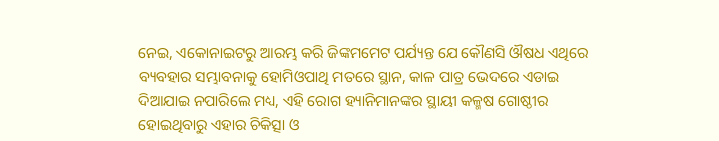ନେଇ, ଏକୋନାଇଟରୁ ଆରମ୍ଭ କରି ଜିଙ୍କମମେଟ ପର୍ଯ୍ୟନ୍ତ ଯେ କୌଣସି ଔଷଧ ଏଥିରେ ବ୍ୟବହାର ସମ୍ଭାବନାକୁ ହୋମିଓପାଥି ମତରେ ସ୍ଥାନ, କାଳ ପାତ୍ର ଭେଦରେ ଏଡାଇ ଦିଆଯାଇ ନପାରିଲେ ମଧ୍ୟ, ଏହି ରୋଗ ହ୍ୟାନିମାନଙ୍କର ସ୍ଥାୟୀ କଳ୍ମଷ ଗୋଷ୍ଠୀର ହୋଇଥିବାରୁ ଏହାର ଚିକିତ୍ସା ଓ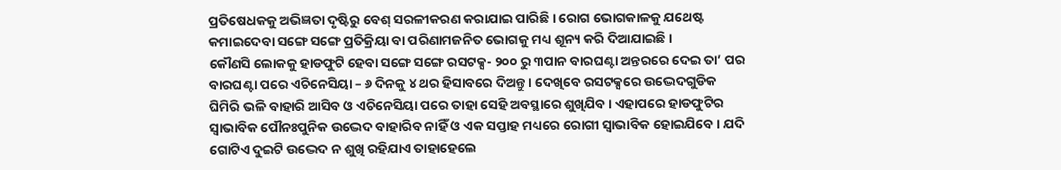ପ୍ରତିଷେଧକକୁ ଅଭିଜ୍ଞତା ଦୃଷ୍ଟିରୁ ବେଶ୍ ସରଳୀକରଣ କରାଯାଇ ପାରିଛି । ରୋଗ ଭୋଗକାଳକୁ ଯଥେଷ୍ଟ କମାଇଦେବା ସଙ୍ଗେ ସଙ୍ଗେ ପ୍ରତିକ୍ରିୟା ବା ପରିଣାମଜନିତ ଭୋଗକୁ ମଧ୍ୟ ଶୂନ୍ୟ କରି ଦିଆଯାଇଛି ।
କୌଣସି ଲୋକକୁ ହାଡଫୁଟି ହେବା ସଙ୍ଗେ ସଙ୍ଗେ ରସଟକ୍ସ- ୨୦୦ ରୁ ୩ପାନ ବାରଘଣ୍ଟା ଅନ୍ତରରେ ଦେଇ ତା’ ପର ବାରଘଣ୍ଟା ପରେ ଏଚିନେସିୟା – ୬ ଦିନକୁ ୪ ଥର ହିସାବରେ ଦିଅନ୍ତୁ । ଦେଖିବେ ରସଟକ୍ସରେ ଉଦ୍ଭେଦଗୁଡିକ ଘିମିରି ଭଳି ବାହାରି ଆସିବ ଓ ଏଚିନେସିୟା ପରେ ତାହା ସେହି ଅବସ୍ଥାରେ ଶୁଖିଯିବ । ଏହାପରେ ହାଡଫୁଟିର ସ୍ଵାଭାବିକ ପୌନଃପୁନିକ ଉଦ୍ଭେଦ ବାହାରିବ ନାହିଁ ଓ ଏକ ସପ୍ତାହ ମଧ୍ୟରେ ରୋଗୀ ସ୍ଵାଭାବିକ ହୋଇଯିବେ । ଯଦି ଗୋଟିଏ ଦୁଇଟି ଉଦ୍ଭେଦ ନ ଶୁଖି ରହିଯାଏ ତାହାହେଲେ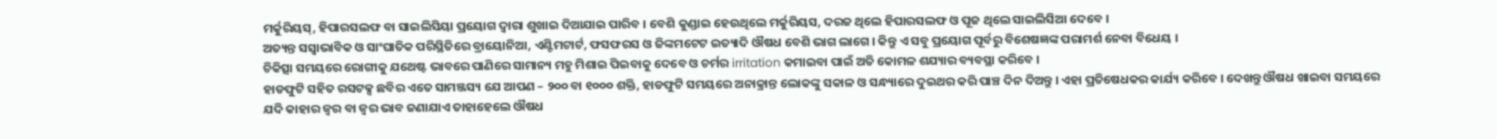ମର୍କୁରିୟସ୍, ହିପାରସଲଫ ବା ସାଇଲିସିୟା ପ୍ରୟୋଗ ଦ୍ଵାରା ଶୁଖାଇ ଦିଆଯାଇ ପାରିବ । ବେଶି କୁଣ୍ଡାଇ ହେଉଥିଲେ ମର୍କୁରିୟସ, ଦରଜ ଥିଲେ ହିପାରସଲଫ ଓ ପୂଜ ଥିଲେ ସାଇଲିସିଆ ଦେବେ ।
ଅତ୍ୟନ୍ତ ସସ୍ଵାଭାବିକ ଓ ସାଂଘାତିକ ପରିସ୍ଥିତିରେ ବ୍ରାୟୋନିଆ, ଏଣ୍ଟିମଟାର୍ଟ, ଫସଫରସ ଓ ଜିଙ୍କମଟେଟ ଇତ୍ୟାଦି ଔଷଧ ବେଶି ଭାଗ ଲାଗେ । କିନ୍ତୁ ଏ ସବୁ ପ୍ରୟୋଗ ପୂର୍ବରୁ ବିଶେଷଜ୍ଞଙ୍କ ପରାମର୍ଶ ନେବା ବିଧେୟ ।
ଚିକିତ୍ସା ସମୟରେ ରୋଗୀକୁ ଯଥେଷ୍ଟ ଭାବରେ ପାଣିରେ ସାମାନ୍ୟ ମହୁ ମିଶାଇ ପିଇବାକୁ ଦେବେ ଓ ଚର୍ମର irritation କମାଇବା ପାଇଁ ଅତି କୋମଳ ଶଯ୍ୟାର ବ୍ୟବସ୍ଥା କରିବେ ।
ହାଡଫୁଟି ସହିତ ରସଟକ୍ସ ଛବିର ଏତେ ସାମଞ୍ଜସ୍ୟ ଯେ ଆପଣ – ୨୦୦ ବା ୧୦୦୦ ଶକ୍ତି, ହାଡଫୁଟି ସମୟରେ ଅନାକ୍ରାନ୍ତ ଲୋକଙ୍କୁ ସକାଳ ଓ ସନ୍ଧ୍ୟାରେ ଦୁଇଥର କରି ପାଞ୍ଚ ଦିନ ଦିଅନ୍ତୁ । ଏହା ପ୍ରତିଷେଧକର କାର୍ଯ୍ୟ କରିବେ । ଦେଖନ୍ତୁ ଔଷଧ ଖାଇବା ସମୟରେ ଯଦି କାହାର ଜ୍ଵର ବା ଜ୍ଵର ଭାବ ଜଣାଯାଏ ତାହାହେଲେ ଔଷଧ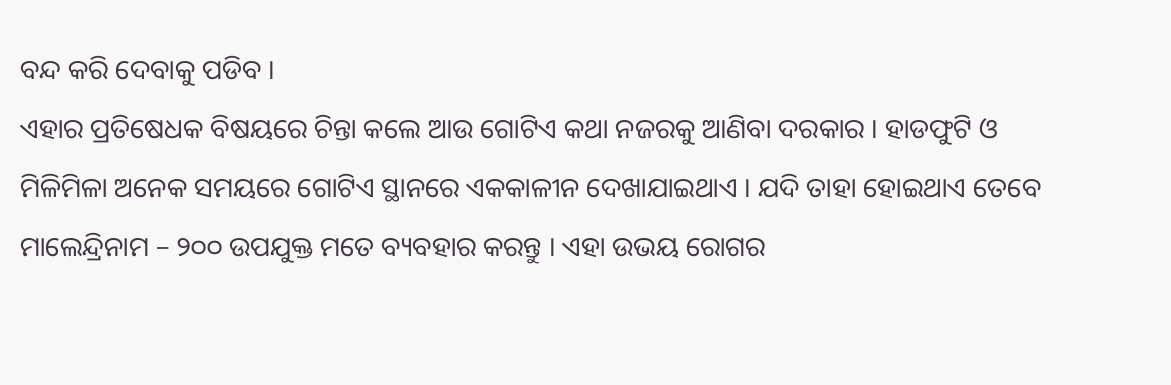ବନ୍ଦ କରି ଦେବାକୁ ପଡିବ ।
ଏହାର ପ୍ରତିଷେଧକ ବିଷୟରେ ଚିନ୍ତା କଲେ ଆଉ ଗୋଟିଏ କଥା ନଜରକୁ ଆଣିବା ଦରକାର । ହାଡଫୁଟି ଓ ମିଳିମିଳା ଅନେକ ସମୟରେ ଗୋଟିଏ ସ୍ଥାନରେ ଏକକାଳୀନ ଦେଖାଯାଇଥାଏ । ଯଦି ତାହା ହୋଇଥାଏ ତେବେ ମାଲେନ୍ଦ୍ରିନାମ – ୨୦୦ ଉପଯୁକ୍ତ ମତେ ବ୍ୟବହାର କରନ୍ତୁ । ଏହା ଉଭୟ ରୋଗର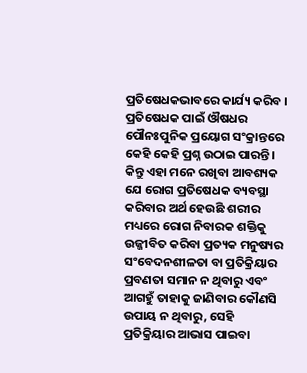ପ୍ରତିଷେଧକଭାବରେ କାର୍ଯ୍ୟ କରିବ ।
ପ୍ରତିଷେଧକ ପାଇଁ ଔଷଧର ପୌନଃପୁନିକ ପ୍ରୟୋଗ ସଂକ୍ରାନ୍ତରେ କେହି କେହି ପ୍ରଶ୍ନ ଉଠାଇ ପାରନ୍ତି । କିନ୍ତୁ ଏହା ମନେ ରଖିବା ଆବଶ୍ୟକ ଯେ ରୋଗ ପ୍ରତିଷେଧକ ବ୍ୟବସ୍ଥା କରିବାର ଅର୍ଥ ହେଉଛି ଶରୀର ମଧ୍ୟରେ ରୋଗ ନିବାରକ ଶକ୍ତିକୁ ଉଜ୍ଜୀବିତ କରିବା ପ୍ରତ୍ୟକ ମନୁଷ୍ୟର ସଂବେଦନଶୀଳତା ବା ପ୍ରତିକ୍ରିୟାର ପ୍ରବଣତା ସମାନ ନ ଥିବାରୁ ଏବଂ ଆଗହୁଁ ତାହାକୁ ଜାଣିବାର କୌଣସି ଉପାୟ ନ ଥିବାରୁ, ସେହି ପ୍ରତିକ୍ରିୟାର ଆଭାସ ପାଇବା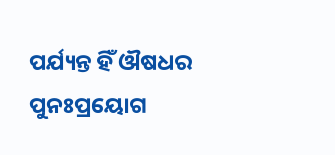ପର୍ଯ୍ୟନ୍ତ ହିଁ ଔଷଧର ପୁନଃପ୍ରୟୋଗ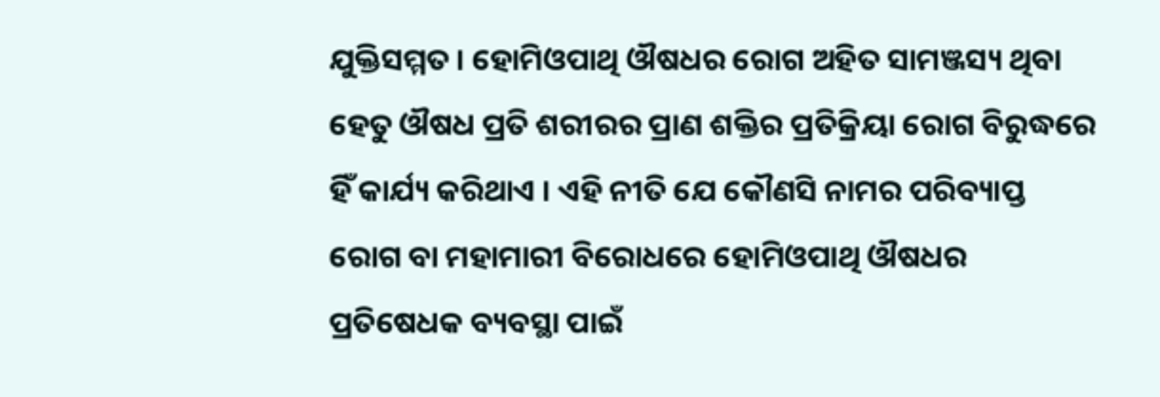ଯୁକ୍ତିସମ୍ମତ । ହୋମିଓପାଥି ଔଷଧର ରୋଗ ଅହିତ ସାମଞ୍ଜସ୍ୟ ଥିବା ହେତୁ ଔଷଧ ପ୍ରତି ଶରୀରର ପ୍ରାଣ ଶକ୍ତିର ପ୍ରତିକ୍ରିୟା ରୋଗ ବିରୁଦ୍ଧରେ ହିଁ କାର୍ଯ୍ୟ କରିଥାଏ । ଏହି ନୀତି ଯେ କୌଣସି ନାମର ପରିବ୍ୟାପ୍ତ ରୋଗ ବା ମହାମାରୀ ବିରୋଧରେ ହୋମିଓପାଥି ଔଷଧର ପ୍ରତିଷେଧକ ବ୍ୟବସ୍ଥା ପାଇଁ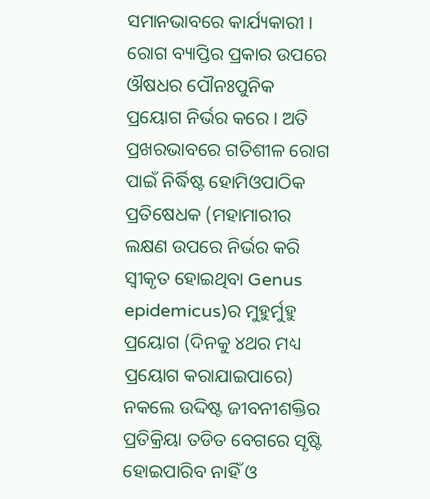ସମାନଭାବରେ କାର୍ଯ୍ୟକାରୀ । ରୋଗ ବ୍ୟାପ୍ତିର ପ୍ରକାର ଉପରେ ଔଷଧର ପୌନଃପୁନିକ ପ୍ରୟୋଗ ନିର୍ଭର କରେ । ଅତି ପ୍ରଖରଭାବରେ ଗତିଶୀଳ ରୋଗ ପାଇଁ ନିର୍ଦ୍ଧିଷ୍ଟ ହୋମିଓପାଠିକ ପ୍ରତିଷେଧକ (ମହାମାରୀର ଲକ୍ଷଣ ଉପରେ ନିର୍ଭର କରି ସ୍ଵୀକୃତ ହୋଇଥିବା Genus epidemicus)ର ମୁହୁର୍ମୁହୁ ପ୍ରୟୋଗ (ଦିନକୁ ୪ଥର ମଧ୍ୟ ପ୍ରୟୋଗ କରାଯାଇପାରେ) ନକଲେ ଉଦ୍ଦିଷ୍ଟ ଜୀବନୀଶକ୍ତିର ପ୍ରତିକ୍ରିୟା ତଡିତ ବେଗରେ ସୃଷ୍ଟି ହୋଇପାରିବ ନାହିଁ ଓ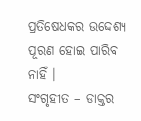ପ୍ରତିଷେଧକର ଉଦ୍ଦେଶ୍ୟ ପୂରଣ ହୋଇ ପାରିବ ନାହିଁ ।
ସଂଗୃହୀତ – ଡାକ୍ତର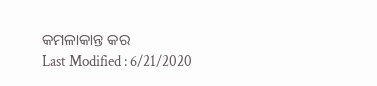କମଳାକାନ୍ତ କର
Last Modified : 6/21/2020